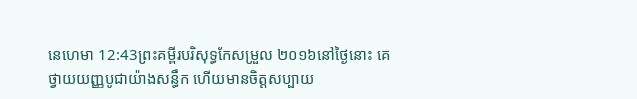នេហេមា 12:43ព្រះគម្ពីរបរិសុទ្ធកែសម្រួល ២០១៦នៅថ្ងៃនោះ គេថ្វាយយញ្ញបូជាយ៉ាងសន្ធឹក ហើយមានចិត្តសប្បាយ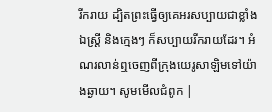រីករាយ ដ្បិតព្រះធ្វើឲ្យគេអរសប្បាយជាខ្លាំង ឯស្រ្ដី និងក្មេងៗ ក៏សប្បាយរីករាយដែរ។ អំណរលាន់ឮចេញពីក្រុងយេរូសាឡិមទៅយ៉ាងឆ្ងាយ។ សូមមើលជំពូក |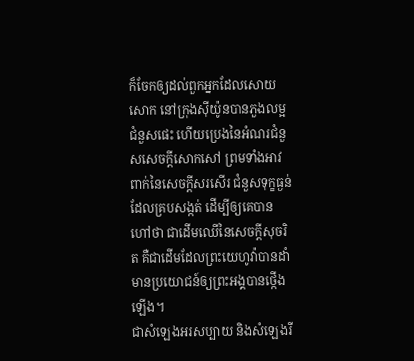ក៏ចែកឲ្យដល់ពួកអ្នកដែលសោយសោក នៅក្រុងស៊ីយ៉ូនបានភួងលម្អជំនួសផេះ ហើយប្រេងនៃអំណរជំនួសសេចក្ដីសោកសៅ ព្រមទាំងអាវពាក់នៃសេចក្ដីសរសើរ ជំនួសទុក្ខធ្ងន់ដែលគ្របសង្កត់ ដើម្បីឲ្យគេបានហៅថា ជាដើមឈើនៃសេចក្ដីសុចរិត គឺជាដើមដែលព្រះយេហូវ៉ាបានដាំ មានប្រយោជន៍ឲ្យព្រះអង្គបានថ្កើងឡើង។
ជាសំឡេងអរសប្បាយ និងសំឡេងរី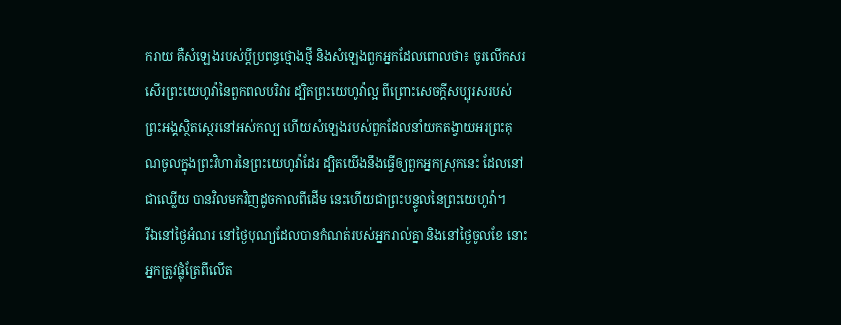ករាយ គឺសំឡេងរបស់ប្ដីប្រពន្ធថ្មោងថ្មី និងសំឡេងពួកអ្នកដែលពោលថា៖ ចូរលើកសរសើរព្រះយេហូវ៉ានៃពួកពលបរិវារ ដ្បិតព្រះយេហូវ៉ាល្អ ពីព្រោះសេចក្ដីសប្បុរសរបស់ព្រះអង្គស្ថិតស្ថេរនៅអស់កល្ប ហើយសំឡេងរបស់ពួកដែលនាំយកតង្វាយអរព្រះគុណចូលក្នុងព្រះវិហារនៃព្រះយេហូវ៉ាដែរ ដ្បិតយើងនឹងធ្វើឲ្យពួកអ្នកស្រុកនេះ ដែលនៅជាឈ្លើយ បានវិលមកវិញដូចកាលពីដើម នេះហើយជាព្រះបន្ទូលនៃព្រះយេហូវ៉ា។
រីឯនៅថ្ងៃអំណរ នៅថ្ងៃបុណ្យដែលបានកំណត់របស់អ្នករាល់គ្នា និងនៅថ្ងៃចូលខែ នោះអ្នកត្រូវផ្លុំត្រែពីលើត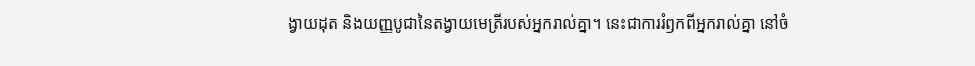ង្វាយដុត និងយញ្ញបូជានៃតង្វាយមេត្រីរបស់អ្នករាល់គ្នា។ នេះជាការរំឭកពីអ្នករាល់គ្នា នៅចំ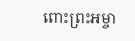ពោះព្រះអម្ចា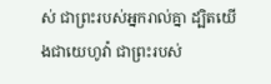ស់ ជាព្រះរបស់អ្នករាល់គ្នា ដ្បិតយើងជាយេហូវ៉ា ជាព្រះរបស់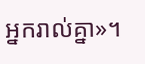អ្នករាល់គ្នា»។